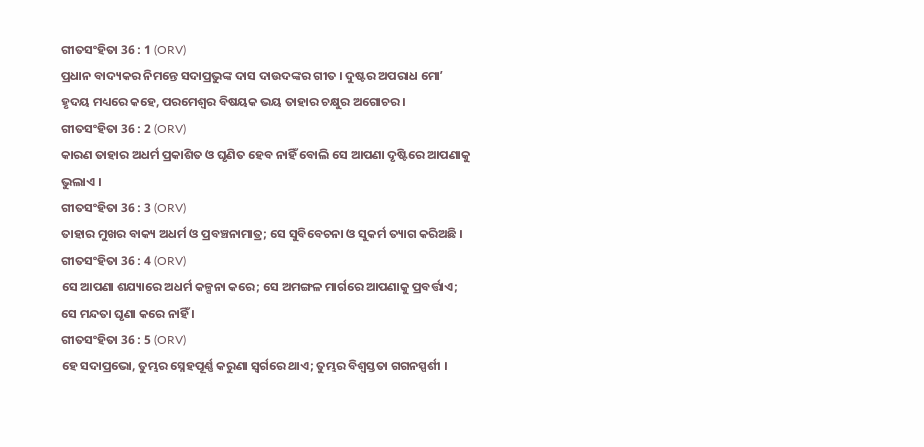ଗୀତସଂହିତା 36 : 1 (ORV)
ପ୍ରଧାନ ବାଦ୍ୟକର ନିମନ୍ତେ ସଦାପ୍ରଭୁଙ୍କ ଦାସ ଦାଉଦଙ୍କର ଗୀତ । ଦୁଷ୍ଟର ଅପରାଧ ମୋʼ ହୃଦୟ ମଧ୍ୟରେ କହେ, ପରମେଶ୍ଵର ବିଷୟକ ଭୟ ତାହାର ଚକ୍ଷୁର ଅଗୋଚର ।
ଗୀତସଂହିତା 36 : 2 (ORV)
କାରଣ ତାହାର ଅଧର୍ମ ପ୍ରକାଶିତ ଓ ଘୃଣିତ ହେବ ନାହିଁ ବୋଲି ସେ ଆପଣା ଦୃଷ୍ଟିରେ ଆପଣାକୁ ଭୁଲାଏ ।
ଗୀତସଂହିତା 36 : 3 (ORV)
ତାହାର ମୁଖର ବାକ୍ୟ ଅଧର୍ମ ଓ ପ୍ରବଞ୍ଚନାମାତ୍ର; ସେ ସୁବିବେଚନା ଓ ସୁକର୍ମ ତ୍ୟାଗ କରିଅଛି ।
ଗୀତସଂହିତା 36 : 4 (ORV)
ସେ ଆପଣା ଶଯ୍ୟାରେ ଅଧର୍ମ କଳ୍ପନା କରେ; ସେ ଅମଙ୍ଗଳ ମାର୍ଗରେ ଆପଣାକୁ ପ୍ରବର୍ତ୍ତାଏ; ସେ ମନ୍ଦତା ଘୃଣା କରେ ନାହିଁ ।
ଗୀତସଂହିତା 36 : 5 (ORV)
ହେ ସଦାପ୍ରଭୋ, ତୁମ୍ଭର ସ୍ନେହପୂର୍ଣ୍ଣ କରୁଣା ସ୍ଵର୍ଗରେ ଥାଏ; ତୁମ୍ଭର ବିଶ୍ଵସ୍ତତା ଗଗନସ୍ପର୍ଶୀ ।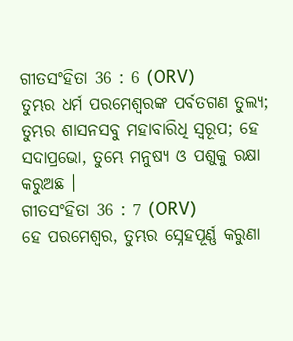ଗୀତସଂହିତା 36 : 6 (ORV)
ତୁମ୍ଭର ଧର୍ମ ପରମେଶ୍ଵରଙ୍କ ପର୍ବତଗଣ ତୁଲ୍ୟ; ତୁମ୍ଭର ଶାସନସବୁ ମହାବାରିଧି ସ୍ଵରୂପ; ହେ ସଦାପ୍ରଭୋ, ତୁମ୍ଭେ ମନୁଷ୍ୟ ଓ ପଶୁକୁ ରକ୍ଷା କରୁଅଛ ।
ଗୀତସଂହିତା 36 : 7 (ORV)
ହେ ପରମେଶ୍ଵର, ତୁମ୍ଭର ସ୍ନେହପୂର୍ଣ୍ଣ କରୁଣା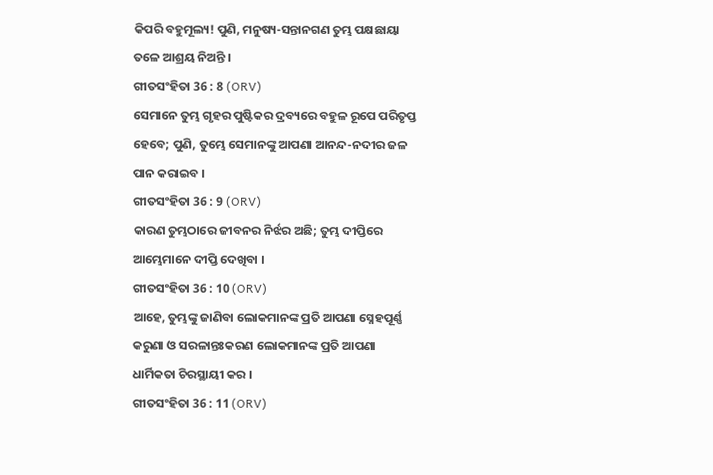କିପରି ବହୁମୂଲ୍ୟ! ପୁଣି, ମନୁଷ୍ୟ-ସନ୍ତାନଗଣ ତୁମ୍ଭ ପକ୍ଷଛାୟା ତଳେ ଆଶ୍ରୟ ନିଅନ୍ତି ।
ଗୀତସଂହିତା 36 : 8 (ORV)
ସେମାନେ ତୁମ୍ଭ ଗୃହର ପୁଷ୍ଟିକର ଦ୍ରବ୍ୟରେ ବହୁଳ ରୂପେ ପରିତୃପ୍ତ ହେବେ; ପୁଣି, ତୁମ୍ଭେ ସେମାନଙ୍କୁ ଆପଣା ଆନନ୍ଦ-ନଦୀର ଜଳ ପାନ କରାଇବ ।
ଗୀତସଂହିତା 36 : 9 (ORV)
କାରଣ ତୁମ୍ଭଠାରେ ଜୀବନର ନିର୍ଝର ଅଛି; ତୁମ୍ଭ ଦୀପ୍ତିରେ ଆମ୍ଭେମାନେ ଦୀପ୍ତି ଦେଖିବା ।
ଗୀତସଂହିତା 36 : 10 (ORV)
ଆହେ, ତୁମ୍ଭଙ୍କୁ ଜାଣିବା ଲୋକମାନଙ୍କ ପ୍ରତି ଆପଣା ସ୍ନେହପୂର୍ଣ୍ଣ କରୁଣା ଓ ସରଳାନ୍ତଃକରଣ ଲୋକମାନଙ୍କ ପ୍ରତି ଆପଣା ଧାର୍ମିକତା ଚିରସ୍ଥାୟୀ କର ।
ଗୀତସଂହିତା 36 : 11 (ORV)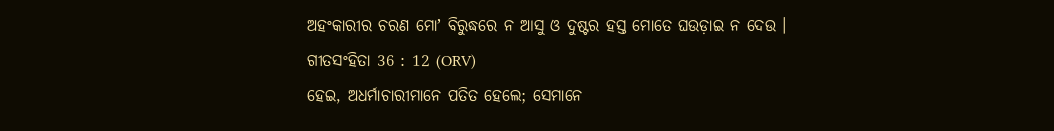ଅହଂକାରୀର ଚରଣ ମୋʼ ବିରୁଦ୍ଧରେ ନ ଆସୁ ଓ ଦୁଷ୍ଟର ହସ୍ତ ମୋତେ ଘଉଡ଼ାଇ ନ ଦେଉ ।
ଗୀତସଂହିତା 36 : 12 (ORV)
ହେଇ, ଅଧର୍ମାଚାରୀମାନେ ପତିତ ହେଲେ; ସେମାନେ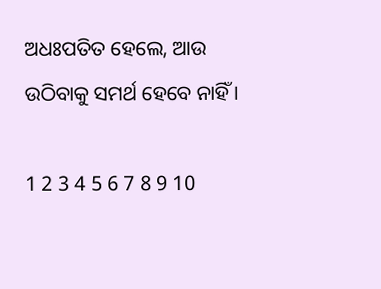ଅଧଃପତିତ ହେଲେ, ଆଉ ଉଠିବାକୁ ସମର୍ଥ ହେବେ ନାହିଁ ।

1 2 3 4 5 6 7 8 9 10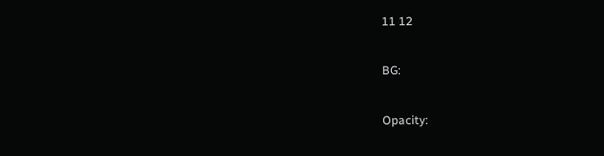11 12

BG:

Opacity: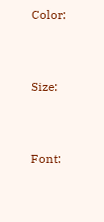Color:


Size:


Font: